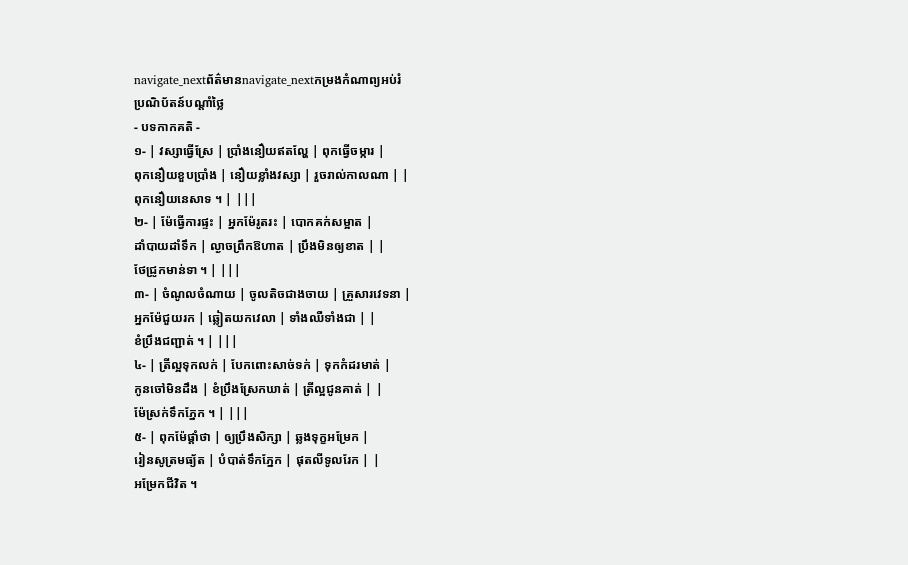navigate_nextព័ត៌មានnavigate_nextកម្រងកំណាព្យអប់រំ
ប្រណិប័តន៍បណ្តាំថ្លៃ
- បទកាកគតិ -
១- | វស្សាធ្វើស្រែ | ប្រាំងនឿយឥតល្ហែ | ពុកធ្វើចម្ការ |
ពុកនឿយខួបប្រាំង | នឿយខ្លាំងវស្សា | រួចរាល់កាលណា | |
ពុកនឿយនេសាទ ។ | |||
២- | ម៉ែធ្វើការផ្ទះ | អ្នកម៉ែរូតរះ | បោកគក់សម្អាត |
ដាំបាយដាំទឹក | ល្ងាចព្រឹកឱហាត | ប្រឹងមិនឲ្យខាត | |
ថែជ្រូកមាន់ទា ។ | |||
៣- | ចំណូលចំណាយ | ចូលតិចជាងចាយ | គ្រួសារវេទនា |
អ្នកម៉ែជួយរក | ឆ្លៀតយកវេលា | ទាំងឈឺទាំងជា | |
ខំប្រឹងជញ្ជាត់ ។ | |||
៤- | ត្រីល្អទុកលក់ | បែកពោះសាច់ទក់ | ទុកកំដរមាត់ |
កូនចៅមិនដឹង | ខំប្រឹងស្រែកឃាត់ | ត្រីល្អជូនគាត់ | |
ម៉ែស្រក់ទឹកភ្នែក ។ | |||
៥- | ពុកម៉ែផ្តាំថា | ឲ្យប្រឹងសិក្សា | ឆ្លងទុក្ខអម្រែក |
រៀនសូត្រមធ្យ័ត | បំបាត់ទឹកភ្នែក | ផុតលីទូលរែក | |
អម្រែកជីវិត ។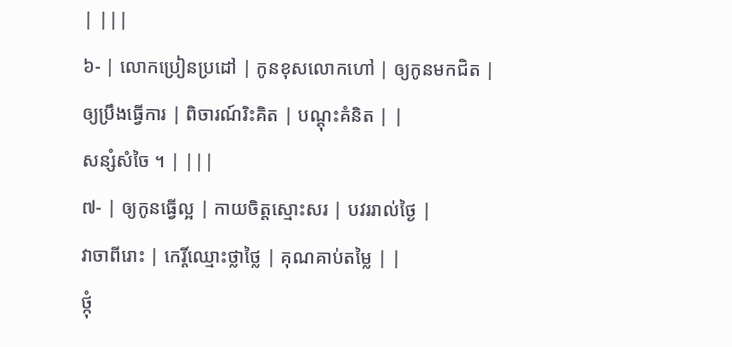| |||
៦- | លោកប្រៀនប្រដៅ | កូនខុសលោកហៅ | ឲ្យកូនមកជិត |
ឲ្យប្រឹងធ្វើការ | ពិចារណ៍រិះគិត | បណ្តុះគំនិត | |
សន្សំសំចៃ ។ | |||
៧- | ឲ្យកូនធ្វើល្អ | កាយចិត្តស្មោះសរ | បវររាល់ថ្ងៃ |
វាចាពីរោះ | កេរ្តិ៍ឈ្មោះថ្លាថ្លៃ | គុណគាប់តម្លៃ | |
ថ្កុំ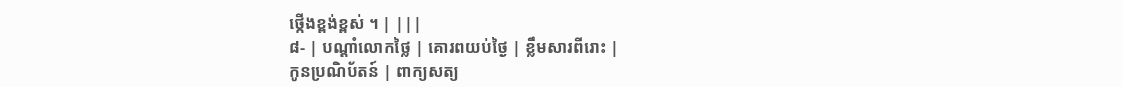ថ្កើងខ្ពង់ខ្ពស់ ។ | |||
៨- | បណ្តាំលោកថ្លៃ | គោរពយប់ថ្ងៃ | ខ្លឹមសារពីរោះ |
កូនប្រណិប័តន៍ | ពាក្យសត្យ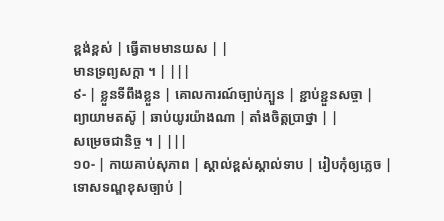ខ្ពង់ខ្ពស់ | ធ្វើតាមមានយស | |
មានទ្រព្យសក្តា ។ | |||
៩- | ខ្លួនទីពឹងខ្លួន | គោលការណ៍ច្បាប់ក្បួន | ខ្ជាប់ខ្ជួនសច្ចា |
ព្យាយាមតស៊ូ | ឆាប់យូរយ៉ាងណា | តាំងចិត្តប្រាថ្នា | |
សម្រេចជានិច្ច ។ | |||
១០- | កាយគាប់សុភាព | ស្គាល់ខ្ពស់ស្គាល់ទាប | រៀបកុំឲ្យភ្លេច |
ទោសទណ្ឌខុសច្បាប់ |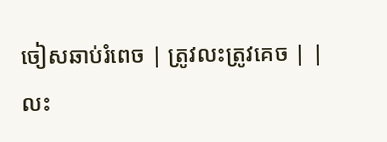ចៀសឆាប់រំពេច | ត្រូវលះត្រូវគេច | |
លះ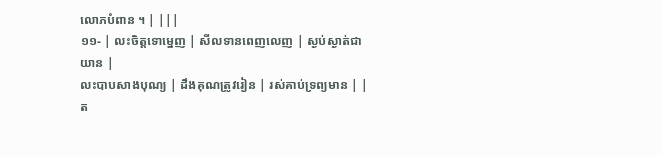លោភបំពាន ។ | |||
១១- | លះចិត្តទោម្នេញ | សីលទានពេញលេញ | ស្ងប់ស្ងាត់ជាយាន |
លះបាបសាងបុណ្យ | ដឹងគុណត្រូវរៀន | រស់គាប់ទ្រព្យមាន | |
ត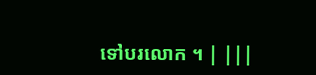ទៅបរលោក ។ | |||